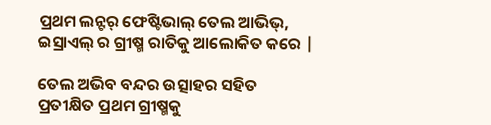ପ୍ରଥମ ଲନ୍ଟର୍ ଫେଷ୍ଟିଭାଲ୍ ତେଲ ଆଭିଭ୍, ଇସ୍ରାଏଲ୍ ର ଗ୍ରୀଷ୍ମ ରାତିକୁ ଆଲୋକିତ କରେ |

ତେଲ ଅଭିବ ବନ୍ଦର ଉତ୍ସାହର ସହିତ ପ୍ରତୀକ୍ଷିତ ପ୍ରଥମ ଗ୍ରୀଷ୍ମକୁ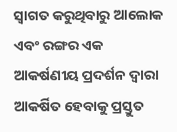ସ୍ୱାଗତ କରୁଥିବାରୁ ଆଲୋକ ଏବଂ ରଙ୍ଗର ଏକ ଆକର୍ଷଣୀୟ ପ୍ରଦର୍ଶନ ଦ୍ୱାରା ଆକର୍ଷିତ ହେବାକୁ ପ୍ରସ୍ତୁତ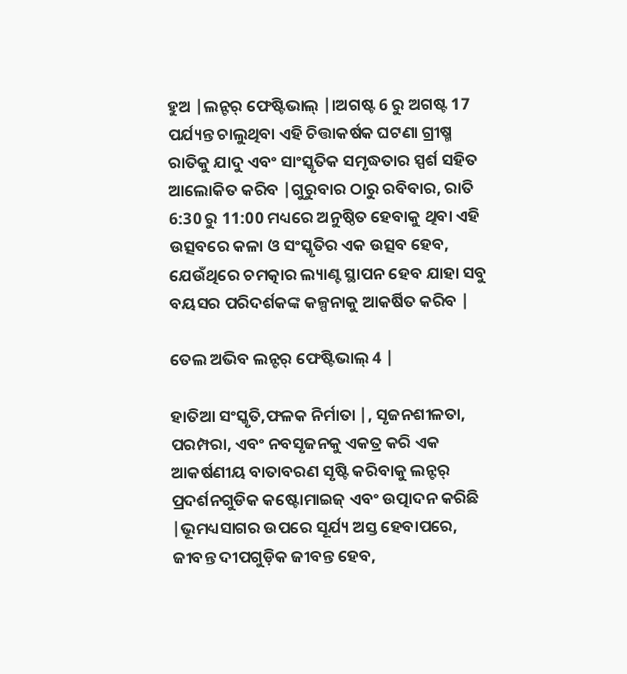ହୁଅ |ଲନ୍ଟର୍ ଫେଷ୍ଟିଭାଲ୍ |।ଅଗଷ୍ଟ 6 ରୁ ଅଗଷ୍ଟ 17 ପର୍ଯ୍ୟନ୍ତ ଚାଲୁଥିବା ଏହି ଚିତ୍ତାକର୍ଷକ ଘଟଣା ଗ୍ରୀଷ୍ମ ରାତିକୁ ଯାଦୁ ଏବଂ ସାଂସ୍କୃତିକ ସମୃଦ୍ଧତାର ସ୍ପର୍ଶ ସହିତ ଆଲୋକିତ କରିବ |ଗୁରୁବାର ଠାରୁ ରବିବାର, ରାତି 6:30 ରୁ 11:00 ମଧ୍ୟରେ ଅନୁଷ୍ଠିତ ହେବାକୁ ଥିବା ଏହି ଉତ୍ସବରେ କଳା ଓ ସଂସ୍କୃତିର ଏକ ଉତ୍ସବ ହେବ, ଯେଉଁଥିରେ ଚମତ୍କାର ଲ୍ୟାଣ୍ଟ ସ୍ଥାପନ ହେବ ଯାହା ସବୁ ବୟସର ପରିଦର୍ଶକଙ୍କ କଳ୍ପନାକୁ ଆକର୍ଷିତ କରିବ |

ତେଲ ଅଭିବ ଲନ୍ଟର୍ ଫେଷ୍ଟିଭାଲ୍ 4 |

ହାତିଆ ସଂସ୍କୃତି,ଫଳକ ନିର୍ମାତା |, ସୃଜନଶୀଳତା, ପରମ୍ପରା, ଏବଂ ନବସୃଜନକୁ ଏକତ୍ର କରି ଏକ ଆକର୍ଷଣୀୟ ବାତାବରଣ ସୃଷ୍ଟି କରିବାକୁ ଲନ୍ଟର୍ ପ୍ରଦର୍ଶନଗୁଡିକ କଷ୍ଟୋମାଇଜ୍ ଏବଂ ଉତ୍ପାଦନ କରିଛି |ଭୂମଧ୍ୟସାଗର ଉପରେ ସୂର୍ଯ୍ୟ ଅସ୍ତ ହେବାପରେ, ଜୀବନ୍ତ ଦୀପଗୁଡ଼ିକ ଜୀବନ୍ତ ହେବ,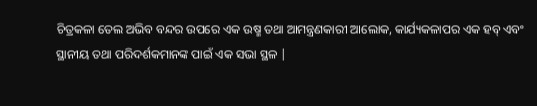ଚିତ୍ରକଳା ତେଲ ଅଭିବ ବନ୍ଦର ଉପରେ ଏକ ଉଷ୍ମ ତଥା ଆମନ୍ତ୍ରଣକାରୀ ଆଲୋକ, କାର୍ଯ୍ୟକଳାପର ଏକ ହବ୍ ଏବଂ ସ୍ଥାନୀୟ ତଥା ପରିଦର୍ଶକମାନଙ୍କ ପାଇଁ ଏକ ସଭା ସ୍ଥଳ |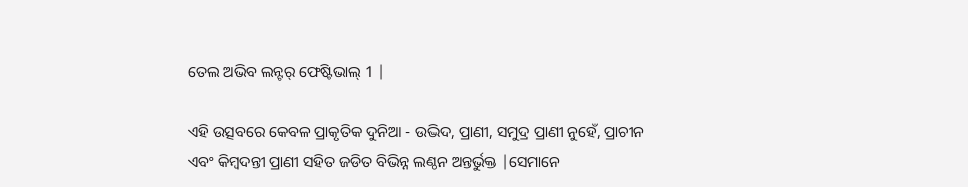ତେଲ ଅଭିବ ଲନ୍ଟର୍ ଫେଷ୍ଟିଭାଲ୍ 1 |

ଏହି ଉତ୍ସବରେ କେବଳ ପ୍ରାକୃତିକ ଦୁନିଆ - ଉଦ୍ଭିଦ, ପ୍ରାଣୀ, ସମୁଦ୍ର ପ୍ରାଣୀ ନୁହେଁ, ପ୍ରାଚୀନ ଏବଂ କିମ୍ବଦନ୍ତୀ ପ୍ରାଣୀ ସହିତ ଜଡିତ ବିଭିନ୍ନ ଲଣ୍ଠନ ଅନ୍ତର୍ଭୁକ୍ତ |ସେମାନେ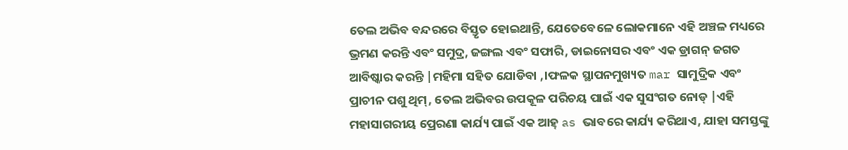ତେଲ ଅଭିବ ବନ୍ଦରରେ ବିସ୍ତୃତ ହୋଇଥାନ୍ତି, ଯେତେବେଳେ ଲୋକମାନେ ଏହି ଅଞ୍ଚଳ ମଧ୍ୟରେ ଭ୍ରମଣ କରନ୍ତି ଏବଂ ସମୁଦ୍ର, ଜଙ୍ଗଲ ଏବଂ ସଫାରି, ଡାଇନୋସର ଏବଂ ଏକ ଡ୍ରାଗନ୍ ଜଗତ ଆବିଷ୍କାର କରନ୍ତି |ମହିମା ସହିତ ଯୋଡିବା ,।ଫଳକ ସ୍ଥାପନମୁଖ୍ୟତ mar ସାମୁଦ୍ରିକ ଏବଂ ପ୍ରାଚୀନ ପଶୁ ଥିମ୍, ତେଲ ଅଭିବର ଉପକୂଳ ପରିଚୟ ପାଇଁ ଏକ ସୁସଂଗତ ନୋଡ୍ |ଏହି ମହାସାଗରୀୟ ପ୍ରେରଣା କାର୍ଯ୍ୟ ପାଇଁ ଏକ ଆହ୍ as ଭାବରେ କାର୍ଯ୍ୟ କରିଥାଏ, ଯାହା ସମସ୍ତଙ୍କୁ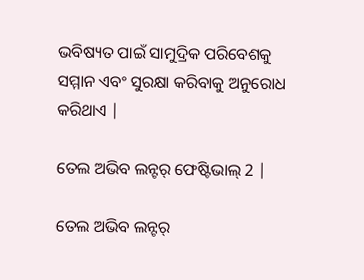ଭବିଷ୍ୟତ ପାଇଁ ସାମୁଦ୍ରିକ ପରିବେଶକୁ ସମ୍ମାନ ଏବଂ ସୁରକ୍ଷା କରିବାକୁ ଅନୁରୋଧ କରିଥାଏ |

ତେଲ ଅଭିବ ଲନ୍ଟର୍ ଫେଷ୍ଟିଭାଲ୍ 2 |

ତେଲ ଅଭିବ ଲନ୍ଟର୍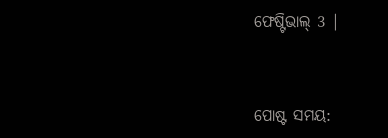ଫେଷ୍ଟିଭାଲ୍ 3 |


ପୋଷ୍ଟ ସମୟ: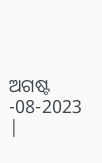ଅଗଷ୍ଟ -08-2023 |